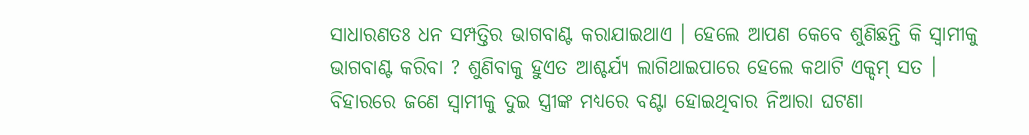ସାଧାରଣତଃ ଧନ ସମ୍ପତ୍ତିର ଭାଗବାଣ୍ଟ କରାଯାଇଥାଏ । ହେଲେ ଆପଣ କେବେ ଶୁଣିଛନ୍ତି କି ସ୍ୱାମୀକୁ ଭାଗବାଣ୍ଟ କରିବା ? ଶୁଣିବାକୁ ହୁଏତ ଆଶ୍ଚର୍ଯ୍ୟ ଲାଗିଥାଇପାରେ ହେଲେ କଥାଟି ଏକ୍ଦମ୍ ସତ । ବିହାରରେ ଜଣେ ସ୍ୱାମୀକୁ ଦୁଇ ସ୍ତ୍ରୀଙ୍କ ମଧ୍ୟରେ ବଣ୍ଟା ହୋଇଥିବାର ନିଆରା ଘଟଣା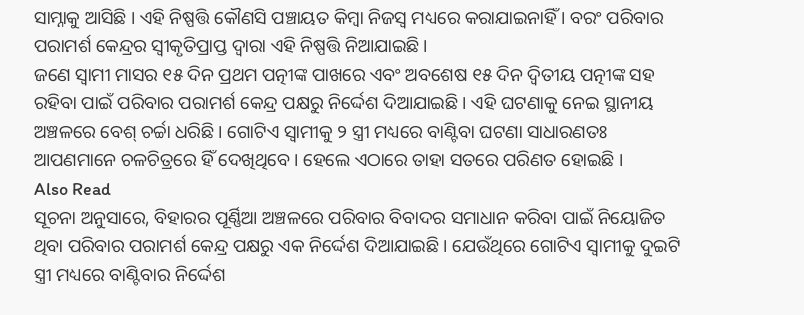ସାମ୍ନାକୁ ଆସିଛି । ଏହି ନିଷ୍ପତ୍ତି କୌଣସି ପଞ୍ଚାୟତ କିମ୍ୱା ନିଜସ୍ୱ ମଧ୍ୟରେ କରାଯାଇନାହିଁ । ବରଂ ପରିବାର ପରାମର୍ଶ କେନ୍ଦ୍ରର ସ୍ୱୀକୃତିପ୍ରାପ୍ତ ଦ୍ୱାରା ଏହି ନିଷ୍ପତ୍ତି ନିଆଯାଇଛି ।
ଜଣେ ସ୍ୱାମୀ ମାସର ୧୫ ଦିନ ପ୍ରଥମ ପତ୍ନୀଙ୍କ ପାଖରେ ଏବଂ ଅବଶେଷ ୧୫ ଦିନ ଦ୍ୱିତୀୟ ପତ୍ନୀଙ୍କ ସହ ରହିବା ପାଇଁ ପରିବାର ପରାମର୍ଶ କେନ୍ଦ୍ର ପକ୍ଷରୁ ନିର୍ଦ୍ଦେଶ ଦିଆଯାଇଛି । ଏହି ଘଟଣାକୁ ନେଇ ସ୍ଥାନୀୟ ଅଞ୍ଚଳରେ ବେଶ୍ ଚର୍ଚ୍ଚା ଧରିଛି । ଗୋଟିଏ ସ୍ୱାମୀକୁ ୨ ସ୍ତ୍ରୀ ମଧ୍ୟରେ ବାଣ୍ଟିବା ଘଟଣା ସାଧାରଣତଃ ଆପଣମାନେ ଚଳଚିତ୍ରରେ ହିଁ ଦେଖିଥିବେ । ହେଲେ ଏଠାରେ ତାହା ସତରେ ପରିଣତ ହୋଇଛି ।
Also Read
ସୂଚନା ଅନୁସାରେ, ବିହାରର ପୂର୍ଣ୍ଣିଆ ଅଞ୍ଚଳରେ ପରିବାର ବିବାଦର ସମାଧାନ କରିବା ପାଇଁ ନିୟୋଜିତ ଥିବା ପରିବାର ପରାମର୍ଶ କେନ୍ଦ୍ର ପକ୍ଷରୁ ଏକ ନିର୍ଦ୍ଦେଶ ଦିଆଯାଇଛି । ଯେଉଁଥିରେ ଗୋଟିଏ ସ୍ୱାମୀକୁ ଦୁଇଟି ସ୍ତ୍ରୀ ମଧ୍ୟରେ ବାଣ୍ଟିବାର ନିର୍ଦ୍ଦେଶ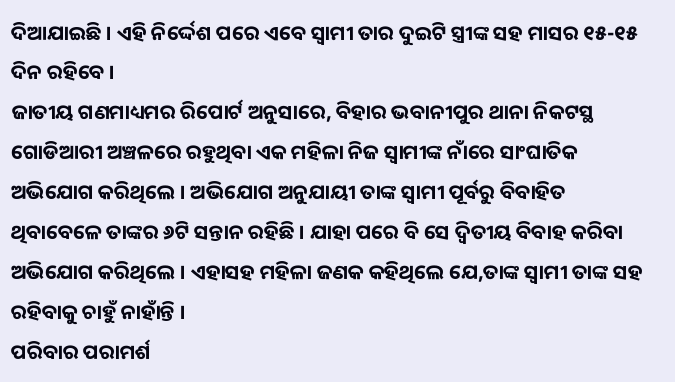ଦିଆଯାଇଛି । ଏହି ନିର୍ଦ୍ଦେଶ ପରେ ଏବେ ସ୍ୱାମୀ ତାର ଦୁଇଟି ସ୍ତ୍ରୀଙ୍କ ସହ ମାସର ୧୫-୧୫ ଦିନ ରହିବେ ।
ଜାତୀୟ ଗଣମାଧ୍ୟମର ରିପୋର୍ଟ ଅନୁସାରେ, ବିହାର ଭବାନୀପୁର ଥାନା ନିକଟସ୍ଥ ଗୋଡିଆରୀ ଅଞ୍ଚଳରେ ରହୁଥିବା ଏକ ମହିଳା ନିଜ ସ୍ୱାମୀଙ୍କ ନାଁରେ ସାଂଘାତିକ ଅଭିଯୋଗ କରିଥିଲେ । ଅଭିଯୋଗ ଅନୁଯାୟୀ ତାଙ୍କ ସ୍ୱାମୀ ପୂର୍ବରୁ ବିବାହିତ ଥିବାବେଳେ ତାଙ୍କର ୬ଟି ସନ୍ତାନ ରହିଛି । ଯାହା ପରେ ବି ସେ ଦ୍ୱିତୀୟ ବିବାହ କରିବା ଅଭିଯୋଗ କରିଥିଲେ । ଏହାସହ ମହିଳା ଜଣକ କହିଥିଲେ ଯେ,ତାଙ୍କ ସ୍ୱାମୀ ତାଙ୍କ ସହ ରହିବାକୁ ଚାହୁଁ ନାହାଁନ୍ତି ।
ପରିବାର ପରାମର୍ଶ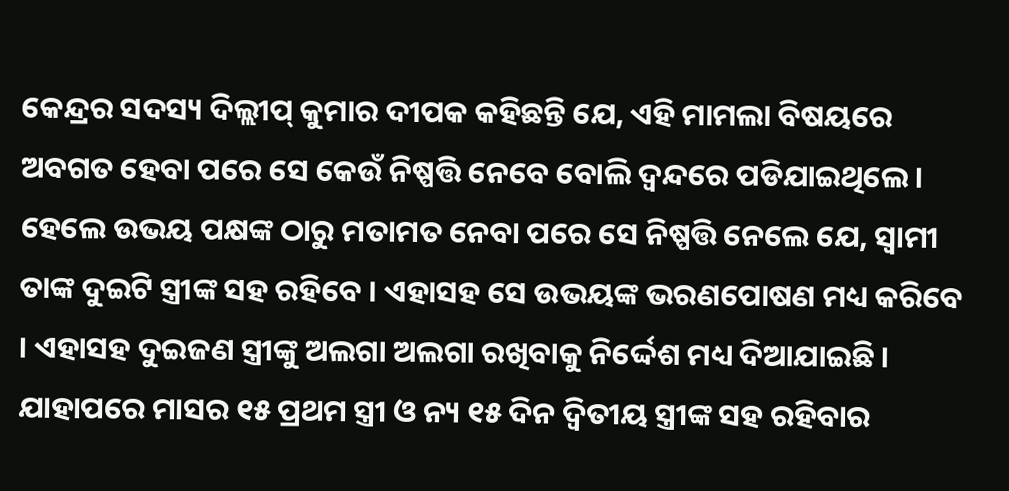କେନ୍ଦ୍ରର ସଦସ୍ୟ ଦିଲ୍ଲୀପ୍ କୁମାର ଦୀପକ କହିଛନ୍ତି ଯେ, ଏହି ମାମଲା ବିଷୟରେ ଅବଗତ ହେବା ପରେ ସେ କେଉଁ ନିଷ୍ପତ୍ତି ନେବେ ବୋଲି ଦ୍ୱନ୍ଦରେ ପଡିଯାଇଥିଲେ । ହେଲେ ଉଭୟ ପକ୍ଷଙ୍କ ଠାରୁ ମତାମତ ନେବା ପରେ ସେ ନିଷ୍ପତ୍ତି ନେଲେ ଯେ, ସ୍ୱାମୀ ତାଙ୍କ ଦୁଇଟି ସ୍ତ୍ରୀଙ୍କ ସହ ରହିବେ । ଏହାସହ ସେ ଉଭୟଙ୍କ ଭରଣପୋଷଣ ମଧ୍ୟ କରିବେ । ଏହାସହ ଦୁଇଜଣ ସ୍ତ୍ରୀଙ୍କୁ ଅଲଗା ଅଲଗା ରଖିବାକୁ ନିର୍ଦ୍ଦେଶ ମଧ୍ୟ ଦିଆଯାଇଛି । ଯାହାପରେ ମାସର ୧୫ ପ୍ରଥମ ସ୍ତ୍ରୀ ଓ ନ୍ୟ ୧୫ ଦିନ ଦ୍ୱିତୀୟ ସ୍ତ୍ରୀଙ୍କ ସହ ରହିବାର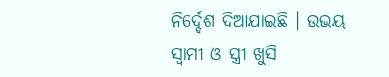ନିର୍ଦ୍ଦେଶ ଦିଆଯାଇଛି । ଉଭୟ ସ୍ୱାମୀ ଓ ସ୍ତ୍ରୀ ଖୁସି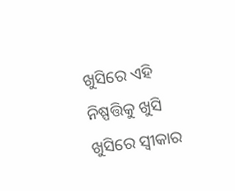ଖୁସିରେ ଏହି ନିଷ୍ପତ୍ତିକୁ ଖୁସି ଖୁସିରେ ସ୍ୱୀକାର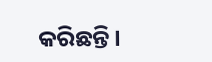କରିଛନ୍ତି ।